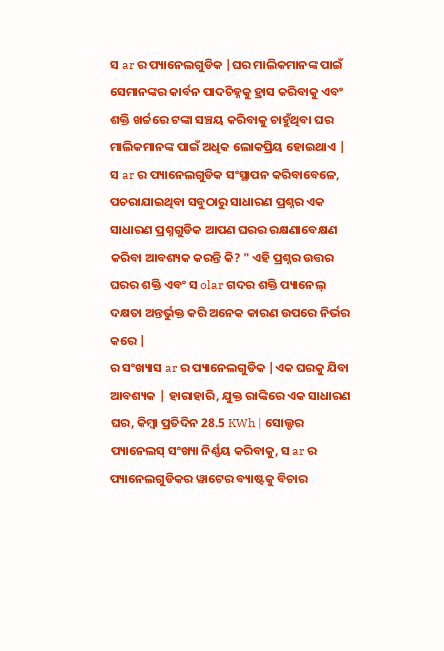ସ ar ର ପ୍ୟାନେଲଗୁଡିକ |ଘର ମାଲିକମାନଙ୍କ ପାଇଁ ସେମାନଙ୍କର କାର୍ବନ ପାଦଚିହ୍ନକୁ ହ୍ରାସ କରିବାକୁ ଏବଂ ଶକ୍ତି ଖର୍ଚ୍ଚରେ ଟଙ୍କା ସଞ୍ଚୟ କରିବାକୁ ଚାହୁଁଥିବା ଘର ମାଲିକମାନଙ୍କ ପାଇଁ ଅଧିକ ଲୋକପ୍ରିୟ ହୋଇଥାଏ | ସ ar ର ପ୍ୟାନେଲଗୁଡିକ ସଂସ୍ଥାପନ କରିବାବେଳେ, ପଚରାଯାଇଥିବା ସବୁଠାରୁ ସାଧାରଣ ପ୍ରଶ୍ନର ଏକ ସାଧାରଣ ପ୍ରଶ୍ନଗୁଡିକ ଆପଣ ଘରର ରକ୍ଷଣାବେକ୍ଷଣ କରିବା ଆବଶ୍ୟକ କରନ୍ତି କି? " ଏହି ପ୍ରଶ୍ନର ଉତ୍ତର ଘରର ଶକ୍ତି ଏବଂ ସ olar ଗଦର ଶକ୍ତି ପ୍ୟାନେଲ୍ ଦକ୍ଷତା ଅନ୍ତର୍ଭୁକ୍ତ କରି ଅନେକ କାରଣ ଉପରେ ନିର୍ଭର କରେ |
ର ସଂଖ୍ୟାସ ar ର ପ୍ୟାନେଲଗୁଡିକ |ଏକ ଘରକୁ ଯିବା ଆବଶ୍ୟକ | ହାରାହାରି, ଯୁକ୍ତ ରାଙ୍କିରେ ଏକ ସାଧାରଣ ଘର, କିମ୍ବା ପ୍ରତିଦିନ 28.5 KWh | ସୋଲ୍ଟର ପ୍ୟାନେଲସ୍ ସଂଖ୍ୟା ନିର୍ଣ୍ଣୟ କରିବାକୁ, ସ ar ର ପ୍ୟାନେଲଗୁଡିକର ୱାଟେର ବ୍ୟାଷ୍ଟକୁ ବିଚାର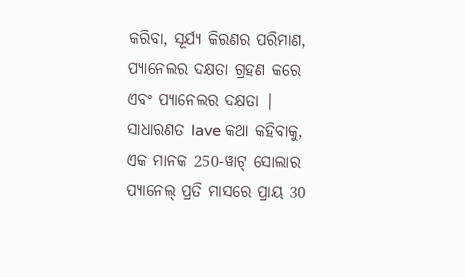କରିବା, ସୂର୍ଯ୍ୟ କିରଣର ପରିମାଣ, ପ୍ୟାନେଲର ଦକ୍ଷତା ଗ୍ରହଣ କରେ ଏବଂ ପ୍ୟାନେଲର ଦକ୍ଷତା |
ସାଧାରଣତ lave କଥା କହିବାକୁ, ଏକ ମାନକ 250-ୱାଟ୍ ସୋଲାର ପ୍ୟାନେଲ୍ ପ୍ରତି ମାସରେ ପ୍ରାୟ 30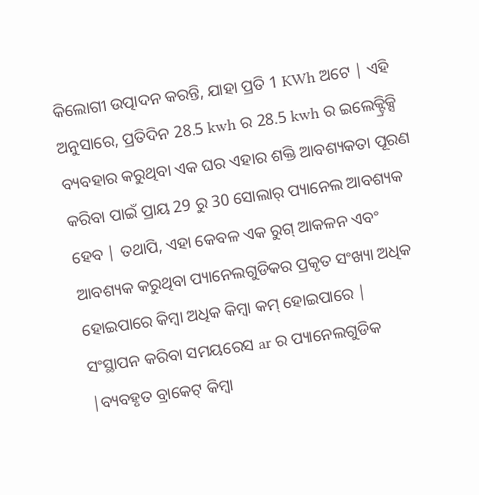କିଲୋଗୀ ଉତ୍ପାଦନ କରନ୍ତି, ଯାହା ପ୍ରତି 1 KWh ଅଟେ | ଏହି ଅନୁସାରେ, ପ୍ରତିଦିନ 28.5 kwh ର 28.5 kwh ର ଇଲେକ୍ଟ୍ରିକ୍ସି ବ୍ୟବହାର କରୁଥିବା ଏକ ଘର ଏହାର ଶକ୍ତି ଆବଶ୍ୟକତା ପୂରଣ କରିବା ପାଇଁ ପ୍ରାୟ 29 ରୁ 30 ସୋଲାର୍ ପ୍ୟାନେଲ ଆବଶ୍ୟକ ହେବ | ତଥାପି, ଏହା କେବଳ ଏକ ରୁଗ୍ ଆକଳନ ଏବଂ ଆବଶ୍ୟକ କରୁଥିବା ପ୍ୟାନେଲଗୁଡିକର ପ୍ରକୃତ ସଂଖ୍ୟା ଅଧିକ ହୋଇପାରେ କିମ୍ବା ଅଧିକ କିମ୍ବା କମ୍ ହୋଇପାରେ |
ସଂସ୍ଥାପନ କରିବା ସମୟରେସ ar ର ପ୍ୟାନେଲଗୁଡିକ |ବ୍ୟବହୃତ ବ୍ରାକେଟ୍ କିମ୍ବା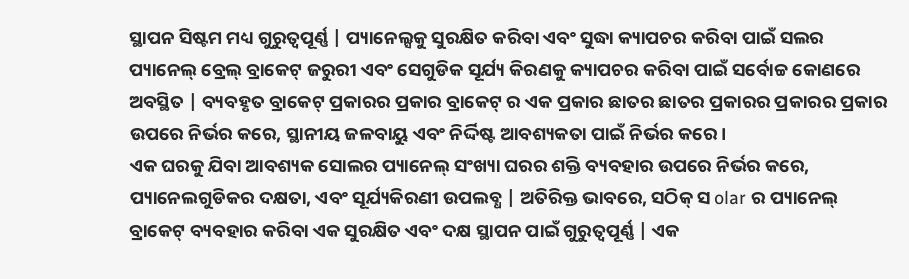ସ୍ଥାପନ ସିଷ୍ଟମ ମଧ୍ୟ ଗୁରୁତ୍ୱପୂର୍ଣ୍ଣ | ପ୍ୟାନେଲ୍ସକୁ ସୁରକ୍ଷିତ କରିବା ଏବଂ ସୁଦ୍ଧା କ୍ୟାପଚର କରିବା ପାଇଁ ସଲର ପ୍ୟାନେଲ୍ ବ୍ରେଲ୍ ବ୍ରାକେଟ୍ ଜରୁରୀ ଏବଂ ସେଗୁଡିକ ସୂର୍ଯ୍ୟ କିରଣକୁ କ୍ୟାପଚର କରିବା ପାଇଁ ସର୍ବୋଚ୍ଚ କୋଣରେ ଅବସ୍ଥିତ | ବ୍ୟବହୃତ ବ୍ରାକେଟ୍ ପ୍ରକାରର ପ୍ରକାର ବ୍ରାକେଟ୍ ର ଏକ ପ୍ରକାର ଛାତର ଛାତର ପ୍ରକାରର ପ୍ରକାରର ପ୍ରକାର ଉପରେ ନିର୍ଭର କରେ, ସ୍ଥାନୀୟ ଜଳବାୟୁ ଏବଂ ନିର୍ଦ୍ଦିଷ୍ଟ ଆବଶ୍ୟକତା ପାଇଁ ନିର୍ଭର କରେ।
ଏକ ଘରକୁ ଯିବା ଆବଶ୍ୟକ ସୋଲର ପ୍ୟାନେଲ୍ ସଂଖ୍ୟା ଘରର ଶକ୍ତି ବ୍ୟବହାର ଉପରେ ନିର୍ଭର କରେ, ପ୍ୟାନେଲଗୁଡିକର ଦକ୍ଷତା, ଏବଂ ସୂର୍ଯ୍ୟକିରଣୀ ଉପଲବ୍ଧ | ଅତିରିକ୍ତ ଭାବରେ, ସଠିକ୍ ସ olar ର ପ୍ୟାନେଲ୍ ବ୍ରାକେଟ୍ ବ୍ୟବହାର କରିବା ଏକ ସୁରକ୍ଷିତ ଏବଂ ଦକ୍ଷ ସ୍ଥାପନ ପାଇଁ ଗୁରୁତ୍ୱପୂର୍ଣ୍ଣ | ଏକ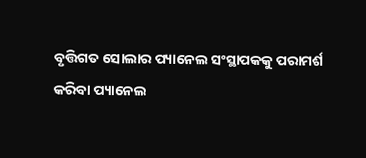ବୃତ୍ତିଗତ ସୋଲାର ପ୍ୟାନେଲ ସଂସ୍ଥାପକକୁ ପରାମର୍ଶ କରିବା ପ୍ୟାନେଲ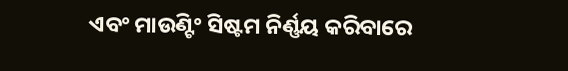ଏବଂ ମାଉଣ୍ଟିଂ ସିଷ୍ଟମ ନିର୍ଣ୍ଣୟ କରିବାରେ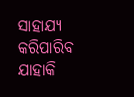ସାହାଯ୍ୟ କରିପାରିବ ଯାହାକି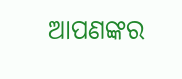ଆପଣଙ୍କର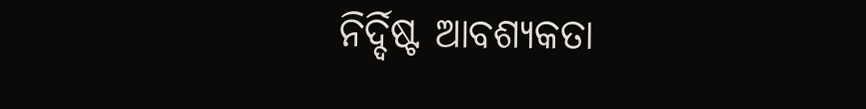ନିର୍ଦ୍ଦିଷ୍ଟ ଆବଶ୍ୟକତା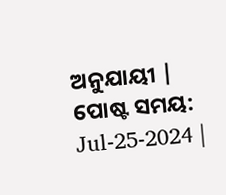ଅନୁଯାୟୀ |
ପୋଷ୍ଟ ସମୟ: Jul-25-2024 |